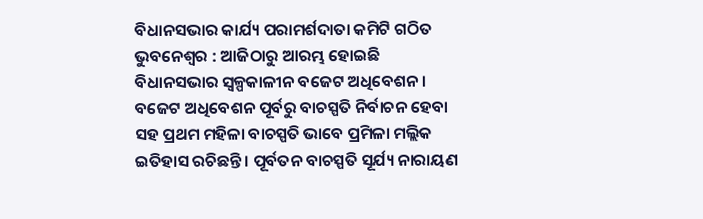ବିଧାନସଭାର କାର୍ଯ୍ୟ ପରାମର୍ଶଦାତା କମିଟି ଗଠିତ
ଭୁବନେଶ୍ୱର : ଆଜିଠାରୁ ଆରମ୍ଭ ହୋଇଛି ବିଧାନସଭାର ସ୍ୱଳ୍ପକାଳୀନ ବଜେଟ ଅଧିବେଶନ । ବଜେଟ ଅଧିବେଶନ ପୂର୍ବରୁ ବାଚସ୍ପତି ନିର୍ବାଚନ ହେବା ସହ ପ୍ରଥମ ମହିଳା ବାଚସ୍ପତି ଭାବେ ପ୍ରମିଳା ମଲ୍ଲିକ ଇତିହାସ ରଚିଛନ୍ତି । ପୂର୍ବତନ ବାଚସ୍ପତି ସୂର୍ଯ୍ୟ ନାରାୟଣ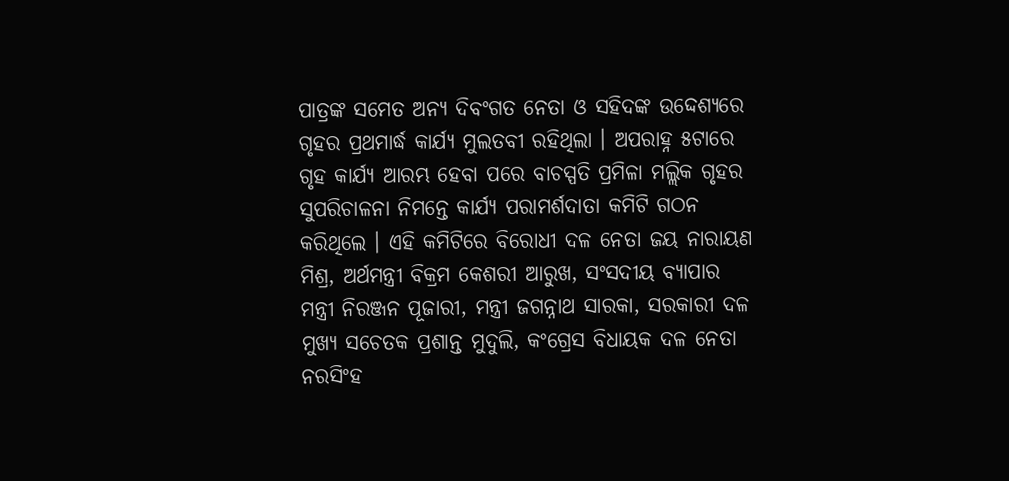ପାତ୍ରଙ୍କ ସମେତ ଅନ୍ୟ ଦିବଂଗତ ନେତା ଓ ସହିଦଙ୍କ ଉଦ୍ଦେଶ୍ୟରେ ଗୃହର ପ୍ରଥମାର୍ଦ୍ଧ କାର୍ଯ୍ୟ ମୁଲତବୀ ରହିଥିଲା । ଅପରାହ୍ନ ୫ଟାରେ ଗୃହ କାର୍ଯ୍ୟ ଆରମ୍ଭ ହେବା ପରେ ବାଚସ୍ପତି ପ୍ରମିଳା ମଲ୍ଲିକ ଗୃହର ସୁପରିଚାଳନା ନିମନ୍ତେ କାର୍ଯ୍ୟ ପରାମର୍ଶଦାତା କମିଟି ଗଠନ କରିଥିଲେ । ଏହି କମିଟିରେ ବିରୋଧୀ ଦଳ ନେତା ଜୟ ନାରାୟଣ ମିଶ୍ର, ଅର୍ଥମନ୍ତ୍ରୀ ବିକ୍ରମ କେଶରୀ ଆରୁଖ, ସଂସଦୀୟ ବ୍ୟାପାର ମନ୍ତ୍ରୀ ନିରଞ୍ଜନ ପୂଜାରୀ, ମନ୍ତ୍ରୀ ଜଗନ୍ନାଥ ସାରକା, ସରକାରୀ ଦଳ ମୁଖ୍ୟ ସଚେତକ ପ୍ରଶାନ୍ତ ମୁଦୁଲି, କଂଗ୍ରେସ ବିଧାୟକ ଦଳ ନେତା ନରସିଂହ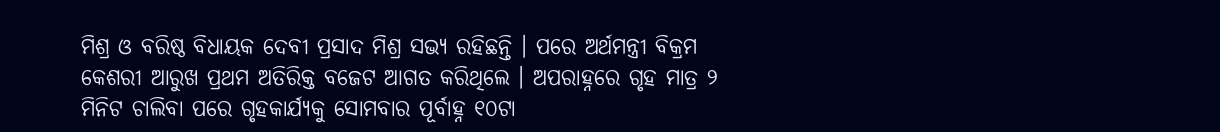ମିଶ୍ର ଓ ବରିଷ୍ଠ ବିଧାୟକ ଦେବୀ ପ୍ରସାଦ ମିଶ୍ର ସଭ୍ୟ ରହିଛନ୍ତି । ପରେ ଅର୍ଥମନ୍ତ୍ରୀ ବିକ୍ରମ କେଶରୀ ଆରୁଖ ପ୍ରଥମ ଅତିରିକ୍ତ ବଜେଟ ଆଗତ କରିଥିଲେ । ଅପରାହ୍ନରେ ଗୃହ ମାତ୍ର ୨ ମିନିଟ ଚାଲିବା ପରେ ଗୃହକାର୍ଯ୍ୟକୁ ସୋମବାର ପୂର୍ବାହ୍ନ ୧୦ଟା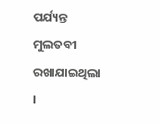ପର୍ଯ୍ୟନ୍ତ ମୁଲତବୀ ରଖାଯାଇଥିଲା ।